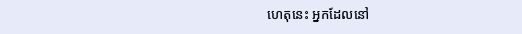ហេតុនេះ អ្នកដែលនៅ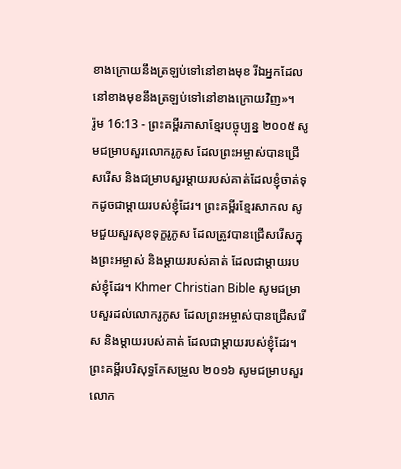ខាងក្រោយនឹងត្រឡប់ទៅនៅខាងមុខ រីឯអ្នកដែលនៅខាងមុខនឹងត្រឡប់ទៅនៅខាងក្រោយវិញ»។
រ៉ូម 16:13 - ព្រះគម្ពីរភាសាខ្មែរបច្ចុប្បន្ន ២០០៥ សូមជម្រាបសួរលោករូភូស ដែលព្រះអម្ចាស់បានជ្រើសរើស និងជម្រាបសួរម្ដាយរបស់គាត់ដែលខ្ញុំចាត់ទុកដូចជាម្ដាយរបស់ខ្ញុំដែរ។ ព្រះគម្ពីរខ្មែរសាកល សូមជួយសួរសុខទុក្ខរូភូស ដែលត្រូវបានជ្រើសរើសក្នុងព្រះអម្ចាស់ និងម្ដាយរបស់គាត់ ដែលជាម្ដាយរបស់ខ្ញុំដែរ។ Khmer Christian Bible សូមជម្រាបសួរដល់លោករូភូស ដែលព្រះអម្ចាស់បានជ្រើសរើស និងម្ដាយរបស់គាត់ ដែលជាម្ដាយរបស់ខ្ញុំដែរ។ ព្រះគម្ពីរបរិសុទ្ធកែសម្រួល ២០១៦ សូមជម្រាបសួរលោក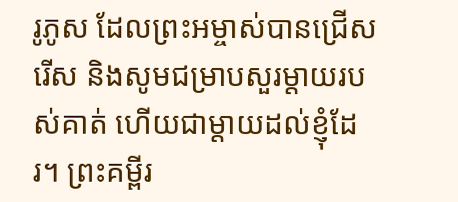រូភូស ដែលព្រះអម្ចាស់បានជ្រើសរើស និងសូមជម្រាបសួរម្តាយរបស់គាត់ ហើយជាម្តាយដល់ខ្ញុំដែរ។ ព្រះគម្ពីរ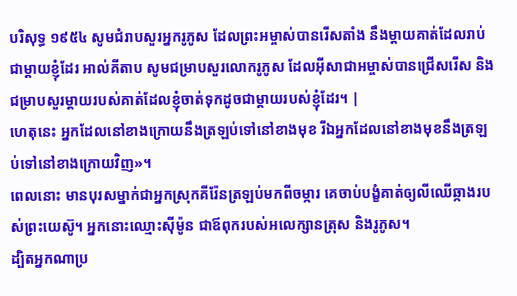បរិសុទ្ធ ១៩៥៤ សូមជំរាបសួរអ្នករូភូស ដែលព្រះអម្ចាស់បានរើសតាំង នឹងម្តាយគាត់ដែលរាប់ជាម្តាយខ្ញុំដែរ អាល់គីតាប សូមជម្រាបសួរលោករូភូស ដែលអ៊ីសាជាអម្ចាស់បានជ្រើសរើស និងជម្រាបសួរម្ដាយរបស់គាត់ដែលខ្ញុំចាត់ទុកដូចជាម្ដាយរបស់ខ្ញុំដែរ។ |
ហេតុនេះ អ្នកដែលនៅខាងក្រោយនឹងត្រឡប់ទៅនៅខាងមុខ រីឯអ្នកដែលនៅខាងមុខនឹងត្រឡប់ទៅនៅខាងក្រោយវិញ»។
ពេលនោះ មានបុរសម្នាក់ជាអ្នកស្រុកគីរ៉ែនត្រឡប់មកពីចម្ការ គេចាប់បង្ខំគាត់ឲ្យលីឈើឆ្កាងរបស់ព្រះយេស៊ូ។ អ្នកនោះឈ្មោះស៊ីម៉ូន ជាឪពុករបស់អលេក្សានត្រុស និងរូភូស។
ដ្បិតអ្នកណាប្រ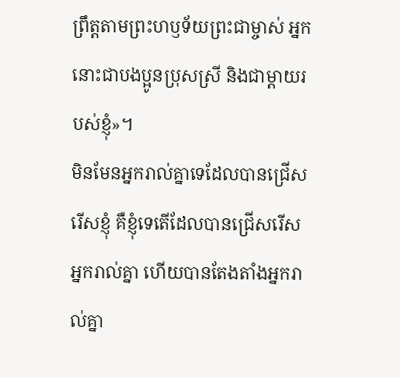ព្រឹត្តតាមព្រះហឫទ័យព្រះជាម្ចាស់ អ្នកនោះជាបងប្អូនប្រុសស្រី និងជាម្ដាយរបស់ខ្ញុំ»។
មិនមែនអ្នករាល់គ្នាទេដែលបានជ្រើសរើសខ្ញុំ គឺខ្ញុំទេតើដែលបានជ្រើសរើសអ្នករាល់គ្នា ហើយបានតែងតាំងអ្នករាល់គ្នា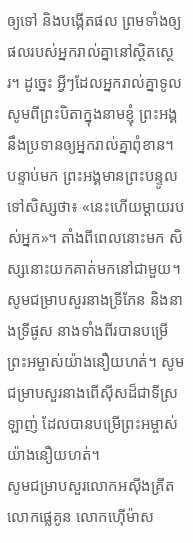ឲ្យទៅ និងបង្កើតផល ព្រមទាំងឲ្យផលរបស់អ្នករាល់គ្នានៅស្ថិតស្ថេរ។ ដូច្នេះ អ្វីៗដែលអ្នករាល់គ្នាទូលសូមពីព្រះបិតាក្នុងនាមខ្ញុំ ព្រះអង្គនឹងប្រទានឲ្យអ្នករាល់គ្នាពុំខាន។
បន្ទាប់មក ព្រះអង្គមានព្រះបន្ទូលទៅសិស្សថា៖ «នេះហើយម្ដាយរបស់អ្នក»។ តាំងពីពេលនោះមក សិស្សនោះយកគាត់មកនៅជាមួយ។
សូមជម្រាបសួរនាងទ្រីភែន និងនាងទ្រីផូស នាងទាំងពីរបានបម្រើព្រះអម្ចាស់យ៉ាងនឿយហត់។ សូមជម្រាបសួរនាងពើស៊ីសដ៏ជាទីស្រឡាញ់ ដែលបានបម្រើព្រះអម្ចាស់យ៉ាងនឿយហត់។
សូមជម្រាបសួរលោកអស៊ីងគ្រីត លោកផ្លេគូន លោកហ៊ើម៉ាស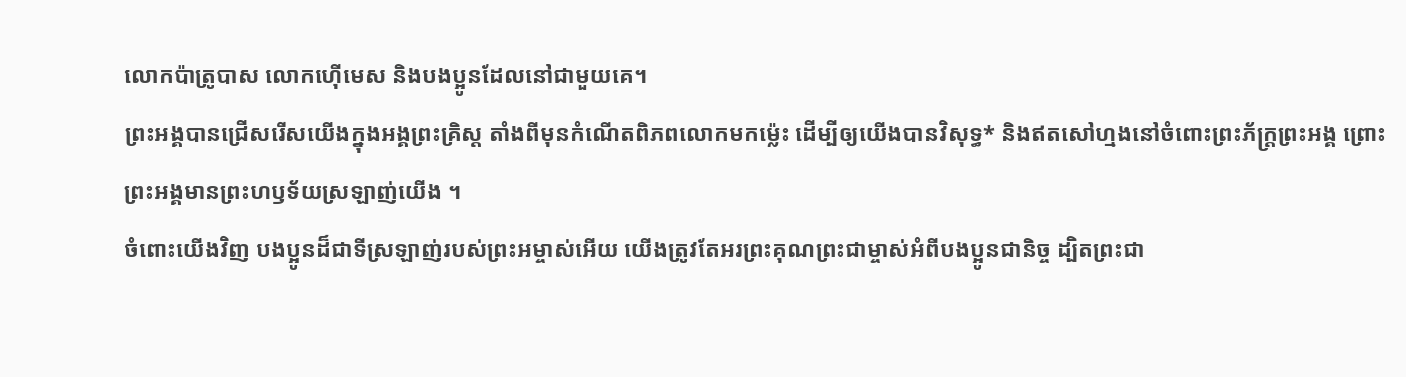លោកប៉ាត្រូបាស លោកហ៊ើមេស និងបងប្អូនដែលនៅជាមួយគេ។
ព្រះអង្គបានជ្រើសរើសយើងក្នុងអង្គព្រះគ្រិស្ត តាំងពីមុនកំណើតពិភពលោកមកម៉្លេះ ដើម្បីឲ្យយើងបានវិសុទ្ធ* និងឥតសៅហ្មងនៅចំពោះព្រះភ័ក្ត្រព្រះអង្គ ព្រោះព្រះអង្គមានព្រះហឫទ័យស្រឡាញ់យើង ។
ចំពោះយើងវិញ បងប្អូនដ៏ជាទីស្រឡាញ់របស់ព្រះអម្ចាស់អើយ យើងត្រូវតែអរព្រះគុណព្រះជាម្ចាស់អំពីបងប្អូនជានិច្ច ដ្បិតព្រះជា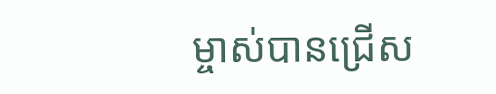ម្ចាស់បានជ្រើស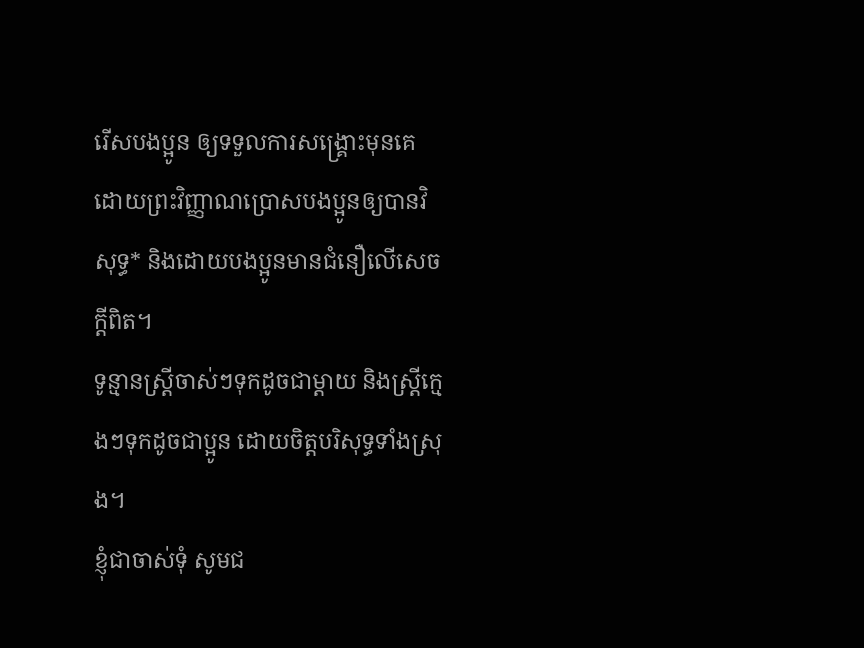រើសបងប្អូន ឲ្យទទួលការសង្គ្រោះមុនគេ ដោយព្រះវិញ្ញាណប្រោសបងប្អូនឲ្យបានវិសុទ្ធ* និងដោយបងប្អូនមានជំនឿលើសេចក្ដីពិត។
ទូន្មានស្ត្រីចាស់ៗទុកដូចជាម្ដាយ និងស្ត្រីក្មេងៗទុកដូចជាប្អូន ដោយចិត្តបរិសុទ្ធទាំងស្រុង។
ខ្ញុំជាចាស់ទុំ សូមជ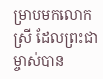ម្រាបមកលោកស្រី ដែលព្រះជាម្ចាស់បាន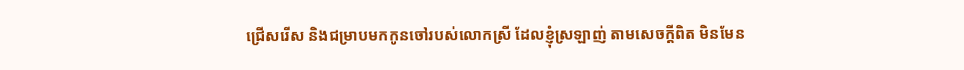ជ្រើសរើស និងជម្រាបមកកូនចៅរបស់លោកស្រី ដែលខ្ញុំស្រឡាញ់ តាមសេចក្ដីពិត មិនមែន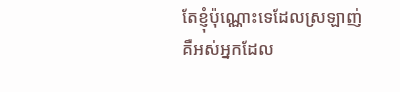តែខ្ញុំប៉ុណ្ណោះទេដែលស្រឡាញ់ គឺអស់អ្នកដែល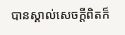បានស្គាល់សេចក្ដីពិតក៏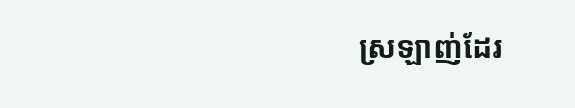ស្រឡាញ់ដែរ